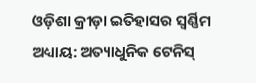ଓଡ଼ିଶା କ୍ରୀଡ଼ା ଇତିହାସର ସ୍ୱର୍ଣ୍ଣିମ ଅଧ୍ୟାୟ: ଅତ୍ୟାଧୁନିକ ଟେନିସ୍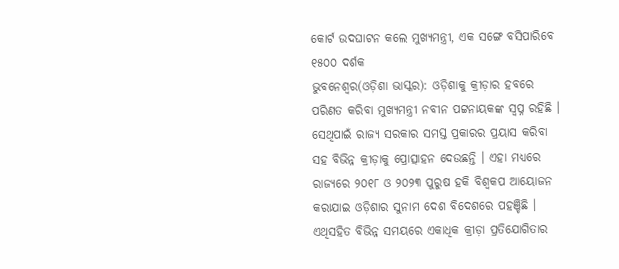କୋର୍ଟ ଉଦଘାଟନ କଲେ ମୁଖ୍ୟମନ୍ତ୍ରୀ, ଏକ ସଙ୍ଗେ ବସିପାରିବେ ୧୫୦୦ ଦର୍ଶକ
ଭୁବନେଶ୍ୱର(ଓଡ଼ିଶା ଭାସ୍କର): ଓଡ଼ିଶାକୁ କ୍ରୀଡ଼ାର ହବରେ ପରିଣତ କରିବା ମୁଖ୍ୟମନ୍ତ୍ରୀ ନବୀନ ପଟ୍ଟନାୟକଙ୍କ ସ୍ୱପ୍ନ ରହିଛି । ସେଥିପାଇଁ ରାଜ୍ୟ ସରକାର ସମସ୍ତ ପ୍ରକାରର ପ୍ରୟାସ କରିବା ସହ ବିଭିନ୍ନ କ୍ରୀଡ଼ାକୁ ପ୍ରୋତ୍ସାହନ ଦେଉଛନ୍ତି । ଏହା ମଧ୍ୟରେ ରାଜ୍ୟରେ ୨୦୧୮ ଓ ୨୦୨୩ ପୁରୁଷ ହକି ବିଶ୍ୱକପ ଆୟୋଜନ କରାଯାଇ ଓଡ଼ିଶାର ସୁନାମ ଦେଶ ବିଦେଶରେ ପହଞ୍ଚିଛି । ଏଥିସହିତ ବିଭିନ୍ନ ସମୟରେ ଏକାଧିକ କ୍ରୀଡ଼ା ପ୍ରତିଯୋଗିତାର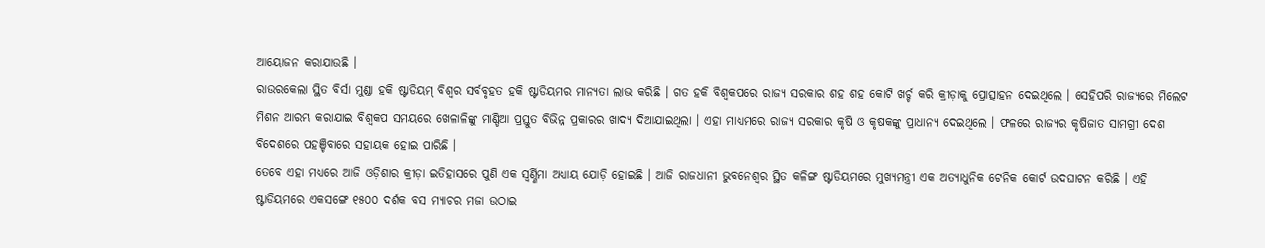ଆୟୋଜନ କରାଯାଉଛି ।
ରାଉରକେଲା ସ୍ଥିତ ବିର୍ସା ମୁଣ୍ଡା ହକି ଷ୍ଟାଡିୟମ୍ ବିଶ୍ୱର ସର୍ବବୃହତ ହକି ଷ୍ଟାଡିୟମର ମାନ୍ୟତା ଲାଭ କରିଛି । ଗତ ହକି ବିଶ୍ୱକପରେ ରାଜ୍ୟ ସରକାର ଶହ ଶହ କୋଟି ଖର୍ଚ୍ଚ କରି କ୍ରୀଡ଼ାକୁ ପ୍ରୋତ୍ସାହନ ଦେଇଥିଲେ । ସେହିପରି ରାଜ୍ୟରେ ମିଲେଟ ମିଶନ ଆରମ୍ଭ କରାଯାଇ ବିଶ୍ୱକପ ସମୟରେ ଖେଳାଳିଙ୍କୁ ମାଣ୍ଡିଆ ପ୍ରସ୍ତୁତ ବିଭିନ୍ନ ପ୍ରକାରର ଖାଦ୍ୟ ଦିଆଯାଇଥିଲା । ଏହା ମାଧ୍ୟମରେ ରାଜ୍ୟ ସରକାର କୃଷି ଓ କୃଷକଙ୍କୁ ପ୍ରାଧାନ୍ୟ ଦେଇଥିଲେ । ଫଳରେ ରାଜ୍ୟର କୃଷିଜାତ ସାମଗ୍ରୀ ଦେଶ ବିଦେଶରେ ପହଞ୍ଚିବାରେ ସହାୟକ ହୋଇ ପାରିଛି ।
ତେବେ ଏହା ମଧ୍ୟରେ ଆଜି ଓଡ଼ିଶାର କ୍ରୀଡ଼ା ଇତିହାସରେ ପୁଣି ଏକ ସ୍ୱର୍ଣ୍ଣିମା ଅଧ୍ୟାୟ ଯୋଡ଼ି ହୋଇଛି । ଆଜି ରାଜଧାନୀ ଭୁବନେଶ୍ୱର ସ୍ଥିତ କଳିଙ୍ଗ ଷ୍ଟାଡିୟମରେ ମୁଖ୍ୟମନ୍ତ୍ରୀ ଏକ ଅତ୍ୟାଧୁନିକ ଟେନିକ କୋର୍ଟ ଉଦଘାଟନ କରିଛି । ଏହି ଷ୍ଟାଡିୟମରେ ଏକସଙ୍ଗେ ୧୫୦୦ ଦର୍ଶକ ବସ ମ୍ୟାଚର ମଜା ଉଠାଇ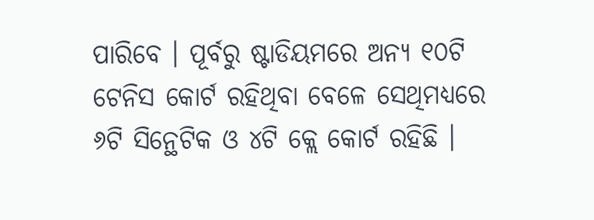ପାରିବେ । ପୂର୍ବରୁ ଷ୍ଟାଡିୟମରେ ଅନ୍ୟ ୧୦ଟି ଟେନିସ କୋର୍ଟ ରହିଥିବା ବେଳେ ସେଥିମଧ୍ୟରେ ୬ଟି ସିନ୍ଥେଟିକ ଓ ୪ଟି କ୍ଲେ କୋର୍ଟ ରହିଛି ।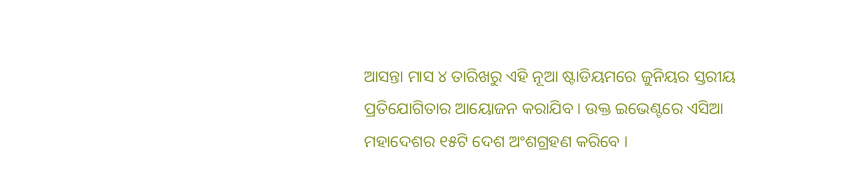ଆସନ୍ତା ମାସ ୪ ତାରିଖରୁ ଏହି ନୂଆ ଷ୍ଟାଡିୟମରେ ଜୁନିୟର ସ୍ତରୀୟ ପ୍ରତିଯୋଗିତାର ଆୟୋଜନ କରାଯିବ । ଉକ୍ତ ଇଭେଣ୍ଟରେ ଏସିଆ ମହାଦେଶର ୧୫ଟି ଦେଶ ଅଂଶଗ୍ରହଣ କରିବେ ।